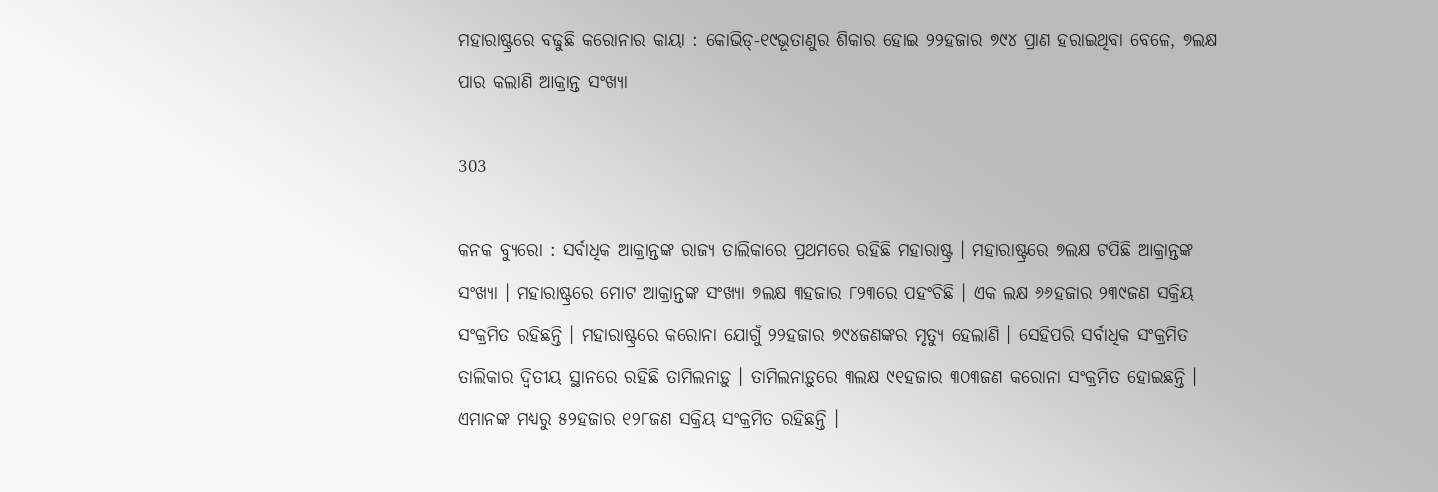ମହାରାଷ୍ଟ୍ରରେ ବଢୁଛି କରୋନାର କାୟା : କୋଭିଡ୍-୧୯ଭୂତାଣୁର ଶିକାର ହୋଇ ୨୨ହଜାର ୭୯୪ ପ୍ରାଣ ହରାଇଥିବା ବେଳେ, ୭ଲକ୍ଷ ପାର କଲାଣି ଆକ୍ରାନ୍ତ ସଂଖ୍ୟା

303

କନକ ବ୍ୟୁରୋ : ସର୍ବାଧିକ ଆକ୍ରାନ୍ତଙ୍କ ରାଜ୍ୟ ତାଲିକାରେ ପ୍ରଥମରେ ରହିଛି ମହାରାଷ୍ଟ୍ର । ମହାରାଷ୍ଟ୍ରରେ ୭ଲକ୍ଷ ଟପିଛି ଆକ୍ରାନ୍ତଙ୍କ ସଂଖ୍ୟା । ମହାରାଷ୍ଟ୍ରରେ ମୋଟ ଆକ୍ରାନ୍ତଙ୍କ ସଂଖ୍ୟା ୭ଲକ୍ଷ ୩ହଜାର ୮୨୩ରେ ପହଂଚିଛି । ଏକ ଲକ୍ଷ ୬୬ହଜାର ୨୩୯ଜଣ ସକ୍ରିୟ ସଂକ୍ରମିତ ରହିଛନ୍ତି । ମହାରାଷ୍ଟ୍ରରେ କରୋନା ଯୋଗୁଁ ୨୨ହଜାର ୭୯୪ଜଣଙ୍କର ମୃତ୍ୟୁ ହେଲାଣି । ସେହିପରି ସର୍ବାଧିକ ସଂକ୍ରମିତ ତାଲିକାର ଦ୍ୱିତୀୟ ସ୍ଥାନରେ ରହିଛି ତାମିଲନାଡ଼ୁ । ତାମିଲନାଡ଼ୁରେ ୩ଲକ୍ଷ ୯୧ହଜାର ୩୦୩ଜଣ କରୋନା ସଂକ୍ରମିତ ହୋଇଛନ୍ତି । ଏମାନଙ୍କ ମଧ୍ୟରୁ ୫୨ହଜାର ୧୨୮ଜଣ ସକ୍ରିୟ ସଂକ୍ରମିତ ରହିଛନ୍ତି ।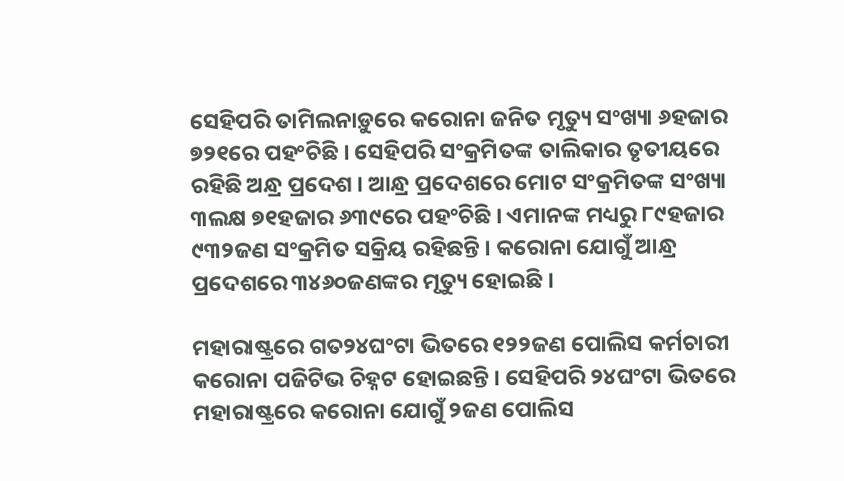ସେହିପରି ତାମିଲନାଡ଼ୁରେ କରୋନା ଜନିତ ମୃତ୍ୟୁ ସଂଖ୍ୟା ୬ହଜାର ୭୨୧ରେ ପହଂଚିଛି । ସେହିପରି ସଂକ୍ରମିତଙ୍କ ତାଲିକାର ତୃତୀୟରେ ରହିଛି ଅନ୍ଧ୍ର ପ୍ରଦେଶ । ଆନ୍ଧ୍ର ପ୍ରଦେଶରେ ମୋଟ ସଂକ୍ରମିତଙ୍କ ସଂଖ୍ୟା ୩ଲକ୍ଷ ୭୧ହଜାର ୬୩୯ରେ ପହଂଚିଛି । ଏମାନଙ୍କ ମଧ୍ୟରୁ ୮୯ହଜାର ୯୩୨ଜଣ ସଂକ୍ରମିତ ସକ୍ରିୟ ରହିଛନ୍ତି । କରୋନା ଯୋଗୁଁ ଆନ୍ଧ୍ର ପ୍ରଦେଶରେ ୩୪୬୦ଜଣଙ୍କର ମୃତ୍ୟୁ ହୋଇଛି ।

ମହାରାଷ୍ଟ୍ରରେ ଗତ୨୪ଘଂଟା ଭିତରେ ୧୨୨ଜଣ ପୋଲିସ କର୍ମଚାରୀ କରୋନା ପଜିଟିଭ ଚିହ୍ନଟ ହୋଇଛନ୍ତି । ସେହିପରି ୨୪ଘଂଟା ଭିତରେ ମହାରାଷ୍ଟ୍ରରେ କରୋନା ଯୋଗୁଁ ୨ଜଣ ପୋଲିସ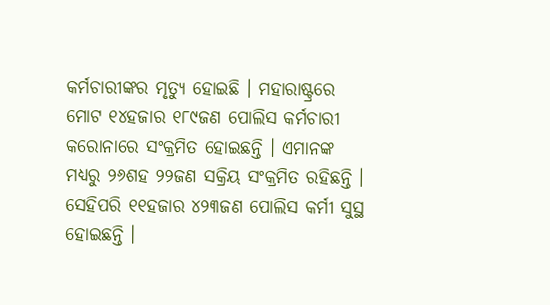କର୍ମଚାରୀଙ୍କର ମୃତ୍ୟୁ ହୋଇଛି । ମହାରାଷ୍ଟ୍ରରେ ମୋଟ ୧୪ହଜାର ୧୮୯ଜଣ ପୋଲିସ କର୍ମଚାରୀ କରୋନାରେ ସଂକ୍ରମିତ ହୋଇଛନ୍ତି । ଏମାନଙ୍କ ମଧ୍ୟରୁ ୨୬ଶହ ୨୨ଜଣ ସକ୍ରିୟ ସଂକ୍ରମିତ ରହିଛନ୍ତି । ସେହିପରି ୧୧ହଜାର ୪୨୩ଜଣ ପୋଲିସ କର୍ମୀ ସୁସ୍ଥ ହୋଇଛନ୍ତି ।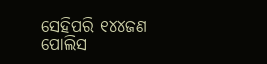ସେହିପରି ୧୪୪ଜଣ ପୋଲିସ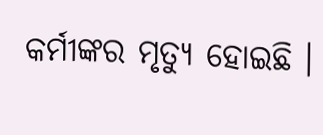କର୍ମୀଙ୍କର ମୃତ୍ୟୁ ହୋଇଛି ।